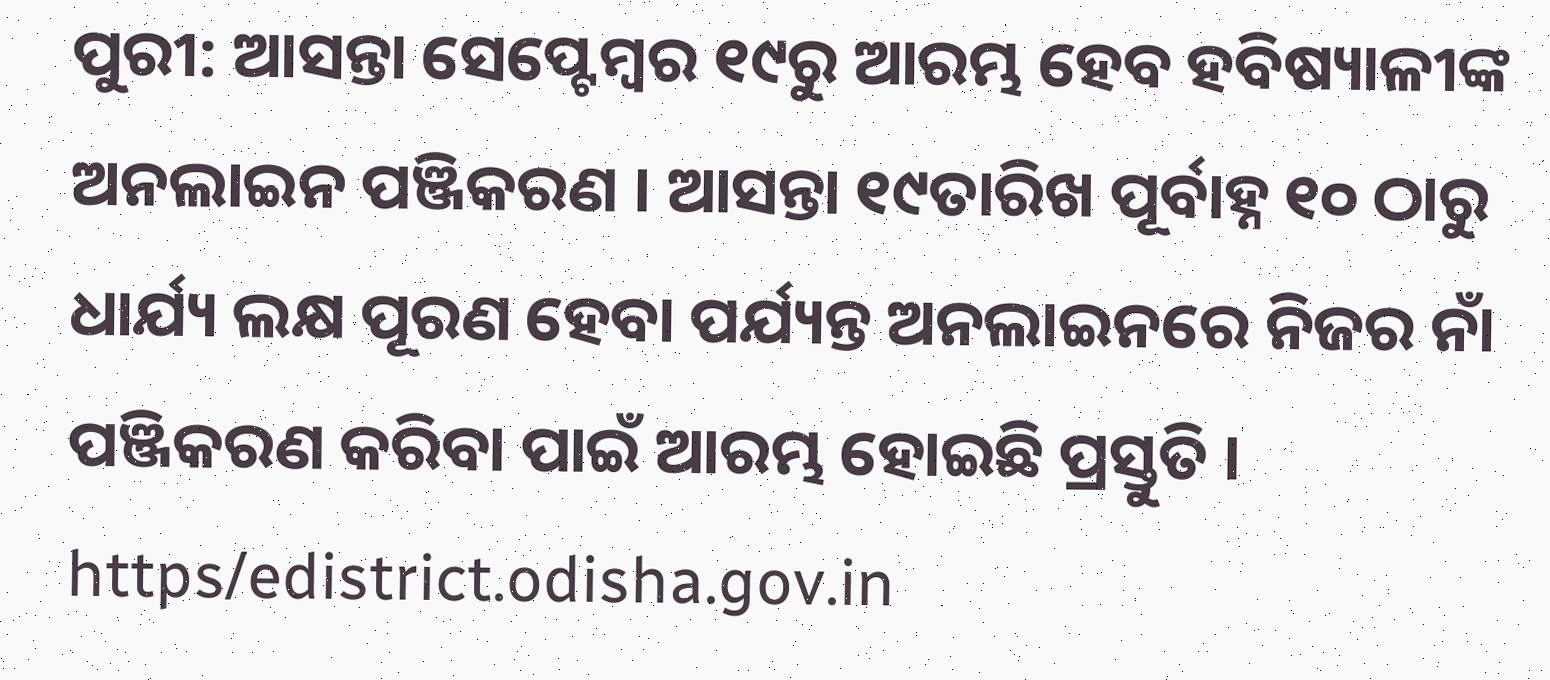ପୁରୀ: ଆସନ୍ତା ସେପ୍ଟେମ୍ବର ୧୯ରୁ ଆରମ୍ଭ ହେବ ହବିଷ୍ୟାଳୀଙ୍କ ଅନଲାଇନ ପଞ୍ଜିକରଣ । ଆସନ୍ତା ୧୯ତାରିଖ ପୂର୍ବାହ୍ନ ୧୦ ଠାରୁ ଧାର୍ଯ୍ୟ ଲକ୍ଷ ପୂରଣ ହେବା ପର୍ଯ୍ୟନ୍ତ ଅନଲାଇନରେ ନିଜର ନାଁ ପଞ୍ଜିକରଣ କରିବା ପାଇଁ ଆରମ୍ଭ ହୋଇଛି ପ୍ରସ୍ତୁତି । https/edistrict.odisha.gov.in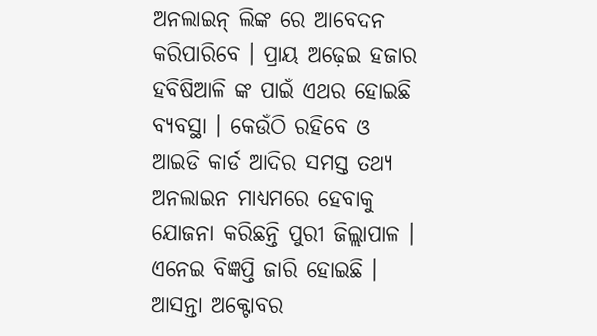ଅନଲାଇନ୍ ଲିଙ୍କ ରେ ଆବେଦନ କରିପାରିବେ । ପ୍ରାୟ ଅଢ଼େଇ ହଜାର ହବିଷିଆଳି ଙ୍କ ପାଇଁ ଏଥର ହୋଇଛି ବ୍ୟବସ୍ଥା । କେଉଁଠି ରହିବେ ଓ ଆଇଡି କାର୍ଡ ଆଦିର ସମସ୍ତ ତଥ୍ୟ ଅନଲାଇନ ମାଧ୍ୟମରେ ହେବାକୁ ଯୋଜନା କରିଛନ୍ତି ପୁରୀ ଜିଲ୍ଲାପାଳ । ଏନେଇ ବିଜ୍ଞପ୍ତି ଜାରି ହୋଇଛି ।
ଆସନ୍ତା ଅକ୍ଟୋବର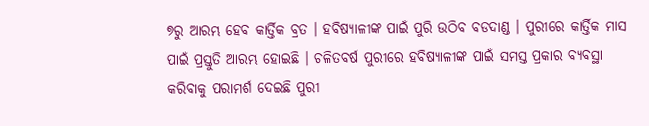୭ରୁ ଆରମ୍ଭ ହେବ କାର୍ତ୍ତିକ ବ୍ରତ । ହବିଷ୍ୟାଳୀଙ୍କ ପାଇଁ ପୁରି ଉଠିବ ବଡଦାଣ୍ଡ । ପୁରୀରେ କାର୍ତ୍ତିକ ମାସ ପାଇଁ ପ୍ରସ୍ତୁତି ଆରମ୍ଭ ହୋଇଛି । ଚଳିତବର୍ଷ ପୁରୀରେ ହବିଷ୍ୟାଳୀଙ୍କ ପାଇଁ ସମସ୍ତ ପ୍ରକାର ବ୍ୟବସ୍ଥା କରିବାକୁ ପରାମର୍ଶ ଦେଇଛି ପୁରୀ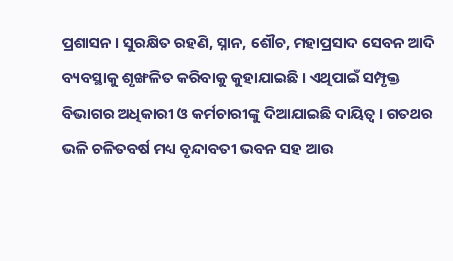ପ୍ରଶାସନ । ସୁରକ୍ଷିତ ରହଣି, ସ୍ନାନ, ଶୌଚ, ମହାପ୍ରସାଦ ସେବନ ଆଦି ବ୍ୟବସ୍ଥାକୁ ଶୃଙ୍ଖଳିତ କରିବାକୁ କୁହାଯାଇଛି । ଏଥିପାଇଁ ସମ୍ପୃକ୍ତ ବିଭାଗର ଅଧିକାରୀ ଓ କର୍ମଚାରୀଙ୍କୁ ଦିଆଯାଇଛି ଦାୟିତ୍ବ । ଗତଥର ଭଳି ଚଳିତବର୍ଷ ମଧ୍ୟ ବୃନ୍ଦାବତୀ ଭବନ ସହ ଆଉ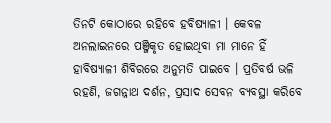ତିନଟି କୋଠାରେ ରହିବେ ହବିଷ୍ୟାଳୀ । କେବଳ ଅନଲାଇନରେ ପଞ୍ଜିକୃତ ହୋଇଥିବା ମା ମାନେ ହିଁ ହାବିଷ୍ୟାଳୀ ଶିବିରରେ ଅନୁମତି ପାଇବେ । ପ୍ରତିବର୍ଷ ଭଳି ରହଣି, ଜଗନ୍ନାଥ ଦର୍ଶନ, ପ୍ରସାଦ ସେବନ ବ୍ୟବସ୍ଥା କରିବେ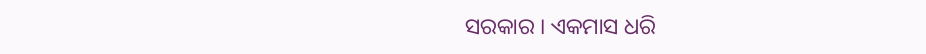ସରକାର । ଏକମାସ ଧରି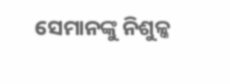ସେମାନଙ୍କୁ ନିଶୁଳ୍କ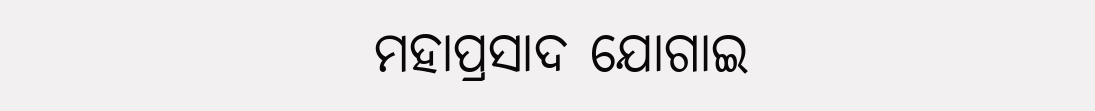ମହାପ୍ରସାଦ ଯୋଗାଇ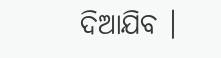ଦିଆଯିବ ।